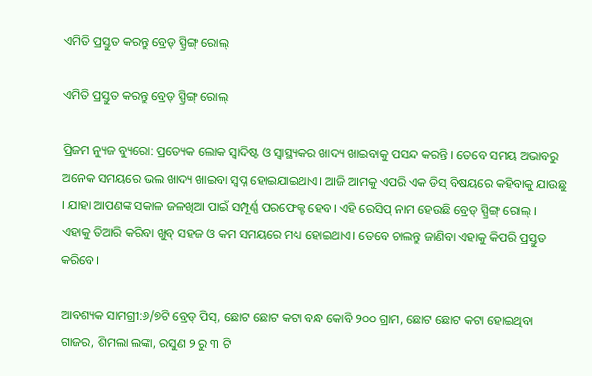ଏମିତି ପ୍ରସ୍ତୁତ କରନ୍ତୁ ବ୍ରେଡ୍ ସ୍ପ୍ରିଙ୍ଗ୍ ରୋଲ୍

ଏମିତି ପ୍ରସ୍ତୁତ କରନ୍ତୁ ବ୍ରେଡ୍ ସ୍ପ୍ରିଙ୍ଗ୍ ରୋଲ୍

ପ୍ରିଜମ ନ୍ୟୁଜ ବ୍ୟୁରୋ: ପ୍ରତ୍ୟେକ ଲୋକ ସ୍ଵାଦିଷ୍ଟ ଓ ସ୍ବାସ୍ଥ୍ୟକର ଖାଦ୍ୟ ଖାଇବାକୁ ପସନ୍ଦ କରନ୍ତି । ତେବେ ସମୟ ଅଭାବରୁ ଅନେକ ସମୟରେ ଭଲ ଖାଦ୍ୟ ଖାଇବା ସ୍ବପ୍ନ ହୋଇଯାଇଥାଏ। ଆଜି ଆମକୁ ଏପରି ଏକ ଡିସ୍ ବିଷୟରେ କହିବାକୁ ଯାଉଛୁ । ଯାହା ଆପଣଙ୍କ ସକାଳ ଜଳଖିଆ ପାଇଁ ସମ୍ପୂର୍ଣ୍ଣ ପରଫେକ୍ଟ ହେବ। ଏହି ରେସିପ୍ ନାମ ହେଉଛି ବ୍ରେଡ୍ ସ୍ପ୍ରିଙ୍ଗ୍ ରୋଲ୍ । ଏହାକୁ ତିଆରି କରିବା ଖୁବ୍ ସହଜ ଓ କମ ସମୟରେ ମଧ୍ୟ ହୋଇଥାଏ। ତେବେ ଚାଲନ୍ତୁ ଜାଣିବା ଏହାକୁ କିପରି ପ୍ରସ୍ତୁତ କରିବେ।

ଆବଶ୍ୟକ ସାମଗ୍ରୀ:୬/୭ଟି ବ୍ରେଡ୍ ପିସ୍, ଛୋଟ ଛୋଟ କଟା ବନ୍ଧ କୋବି ୨୦୦ ଗ୍ରାମ, ଛୋଟ ଛୋଟ କଟା ହୋଇଥିବା ଗାଜର, ଶିମଲା ଲଙ୍କା, ରସୁଣ ୨ ରୁ ୩ ଟି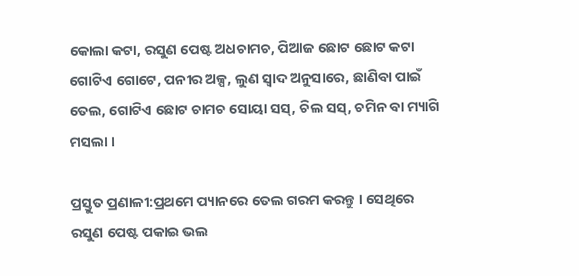କୋଲା କଟା, ରସୁଣ ପେଷ୍ଟ ଅଧଚାମଚ, ପିଆଜ ଛୋଟ ଛୋଟ କଟା ଗୋଟିଏ ଗୋଟେ, ପନୀର ଅଳ୍ପ, ଲୁଣ ସ୍ୱାଦ ଅନୁସାରେ, ଛାଣିବା ପାଇଁ ତେଲ, ଗୋଟିଏ ଛୋଟ ଚାମଚ ସୋୟା ସସ୍, ଚିଲ ସସ୍, ଚମିନ ବା ମ୍ୟାଗି ମସଲା ।

ପ୍ରସ୍ତୁତ ପ୍ରଣାଳୀ:ପ୍ରଥମେ ପ୍ୟାନରେ ତେଲ ଗରମ କରନ୍ତୁ । ସେଥିରେ ରସୁଣ ପେଷ୍ଟ ପକାଇ ଭଲ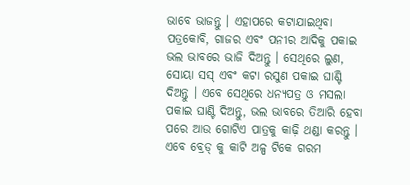ଭାବେ ଭାଜନ୍ତୁ । ଏହାପରେ କଟାଯାଇଥିବା ପତ୍ରକୋବି, ଗାଜର ଏବଂ ପନୀର ଆଦିକୁ ପକାଇ ଭଲ ଭାବରେ ଭାଜି ଦିଅନ୍ତୁ । ସେଥିରେ ଲୁଣ, ସୋୟା ସସ୍ ଏବଂ କଟା ରସୁଣ ପକାଇ ଘାଣ୍ଟି ଦିଅନ୍ତୁ । ଏବେ ସେଥିରେ ଧନ୍ୟପତ୍ର ଓ ମସଲା ପକାଇ ଘାଣ୍ଟି ଦିଅନ୍ତୁ, ଭଲ ଭାବରେ ତିଆରି ହେବା ପରେ ଆଉ ଗୋଟିଏ ପାତ୍ରକୁ କାଢ଼ି ଥଣ୍ଡା କରନ୍ତୁ । ଏବେ ବ୍ରେଡ୍ କୁ କାଟି ଅଳ୍ପ ଟିକେ ଗରମ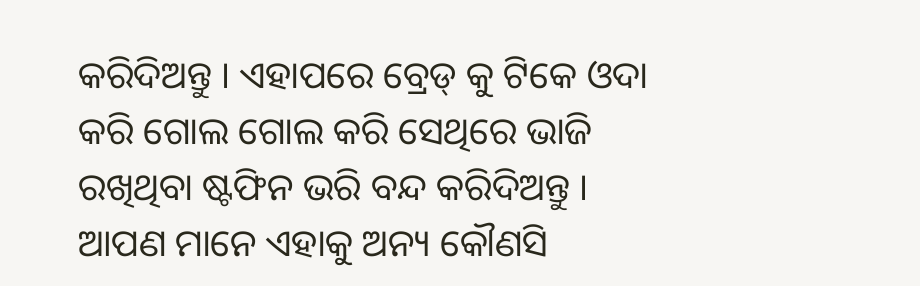କରିଦିଅନ୍ତୁ । ଏହାପରେ ବ୍ରେଡ୍ କୁ ଟିକେ ଓଦା କରି ଗୋଲ ଗୋଲ କରି ସେଥିରେ ଭାଜି ରଖିଥିବା ଷ୍ଟଫିନ ଭରି ବନ୍ଦ କରିଦିଅନ୍ତୁ । ଆପଣ ମାନେ ଏହାକୁ ଅନ୍ୟ କୌଣସି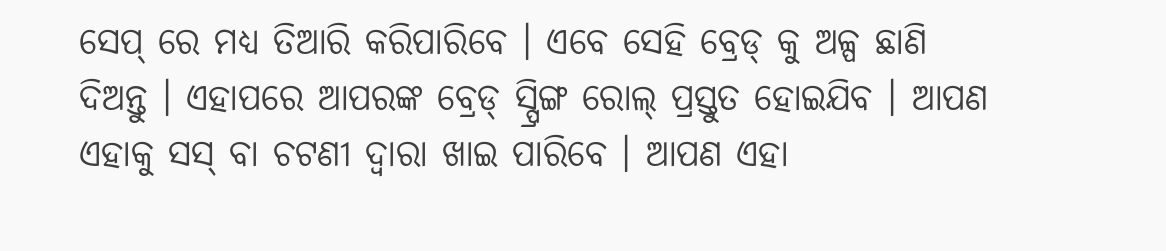ସେପ୍ ରେ ମଧ୍ୟ ତିଆରି କରିପାରିବେ । ଏବେ ସେହି ବ୍ରେଡ୍ କୁ ଅଳ୍ପ ଛାଣି ଦିଅନ୍ତୁ । ଏହାପରେ ଆପରଙ୍କ ବ୍ରେଡ୍ ସ୍ପ୍ରିଙ୍ଗ ରୋଲ୍ ପ୍ରସ୍ତୁତ ହୋଇଯିବ । ଆପଣ ଏହାକୁ ସସ୍ ବା ଚଟଣୀ ଦ୍ଵାରା ଖାଇ ପାରିବେ । ଆପଣ ଏହା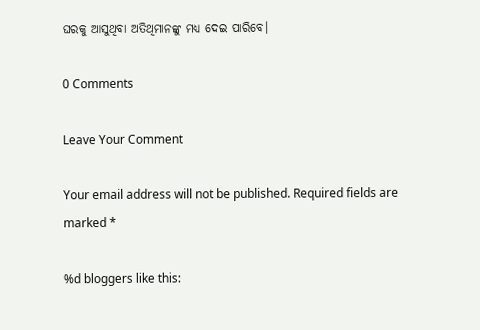ଘରକୁ ଆସୁଥିବା ଅତିଥିମାନଙ୍କୁ ମଧ୍ୟ ଦେଇ ପାରିବେ।

0 Comments

Leave Your Comment

Your email address will not be published. Required fields are marked *

%d bloggers like this: